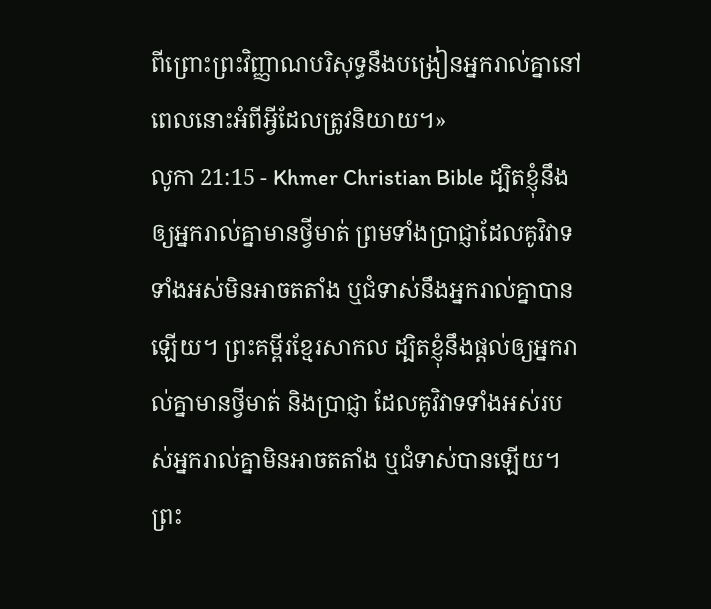ពីព្រោះព្រះវិញ្ញាណបរិសុទ្ធនឹងបង្រៀនអ្នករាល់គ្នានៅពេលនោះអំពីអ្វីដែលត្រូវនិយាយ។»
លូកា 21:15 - Khmer Christian Bible ដ្បិតខ្ញុំនឹងឲ្យអ្នករាល់គ្នាមានថ្វីមាត់ ព្រមទាំងប្រាជ្ញាដែលគូវិវាទទាំងអស់មិនអាចតតាំង ឬជំទាស់នឹងអ្នករាល់គ្នាបានឡើយ។ ព្រះគម្ពីរខ្មែរសាកល ដ្បិតខ្ញុំនឹងផ្ដល់ឲ្យអ្នករាល់គ្នាមានថ្វីមាត់ និងប្រាជ្ញា ដែលគូវិវាទទាំងអស់របស់អ្នករាល់គ្នាមិនអាចតតាំង ឬជំទាស់បានឡើយ។ ព្រះ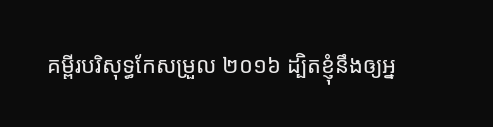គម្ពីរបរិសុទ្ធកែសម្រួល ២០១៦ ដ្បិតខ្ញុំនឹងឲ្យអ្ន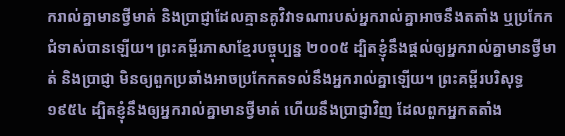ករាល់គ្នាមានថ្វីមាត់ និងប្រាជ្ញាដែលគ្មានគូវិវាទណារបស់អ្នករាល់គ្នាអាចនឹងតតាំង ឬប្រកែកជំទាស់បានឡើយ។ ព្រះគម្ពីរភាសាខ្មែរបច្ចុប្បន្ន ២០០៥ ដ្បិតខ្ញុំនឹងផ្ដល់ឲ្យអ្នករាល់គ្នាមានថ្វីមាត់ និងប្រាជ្ញា មិនឲ្យពួកប្រឆាំងអាចប្រកែកតទល់នឹងអ្នករាល់គ្នាឡើយ។ ព្រះគម្ពីរបរិសុទ្ធ ១៩៥៤ ដ្បិតខ្ញុំនឹងឲ្យអ្នករាល់គ្នាមានថ្វីមាត់ ហើយនឹងប្រាជ្ញាវិញ ដែលពួកអ្នកតតាំង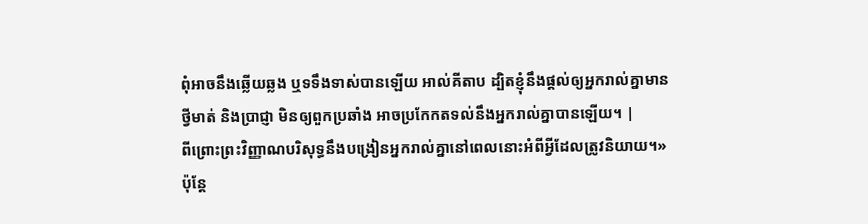ពុំអាចនឹងឆ្លើយឆ្លង ឬទទឹងទាស់បានឡើយ អាល់គីតាប ដ្បិតខ្ញុំនឹងផ្ដល់ឲ្យអ្នករាល់គ្នាមានថ្វីមាត់ និងប្រាជ្ញា មិនឲ្យពួកប្រឆាំង អាចប្រកែកតទល់នឹងអ្នករាល់គ្នាបានឡើយ។ |
ពីព្រោះព្រះវិញ្ញាណបរិសុទ្ធនឹងបង្រៀនអ្នករាល់គ្នានៅពេលនោះអំពីអ្វីដែលត្រូវនិយាយ។»
ប៉ុន្ដែ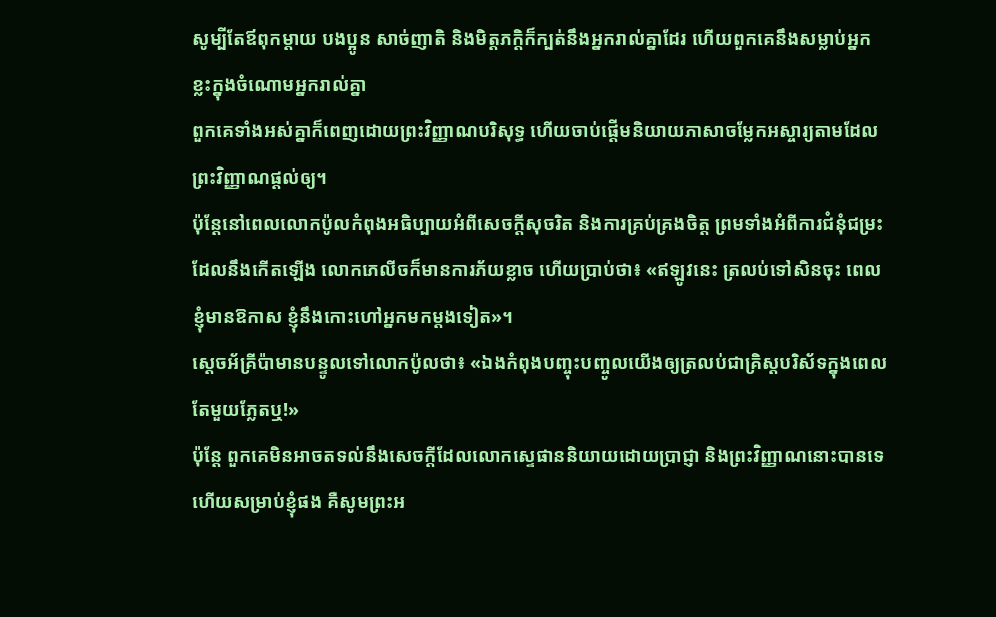សូម្បីតែឪពុកម្ដាយ បងប្អូន សាច់ញាតិ និងមិត្ដភក្ដិក៏ក្បត់នឹងអ្នករាល់គ្នាដែរ ហើយពួកគេនឹងសម្លាប់អ្នកខ្លះក្នុងចំណោមអ្នករាល់គ្នា
ពួកគេទាំងអស់គ្នាក៏ពេញដោយព្រះវិញ្ញាណបរិសុទ្ធ ហើយចាប់ផ្ដើមនិយាយភាសាចម្លែកអស្ចារ្យតាមដែលព្រះវិញ្ញាណផ្ដល់ឲ្យ។
ប៉ុន្ដែនៅពេលលោកប៉ូលកំពុងអធិប្បាយអំពីសេចក្ដីសុចរិត និងការគ្រប់គ្រងចិត្ដ ព្រមទាំងអំពីការជំនុំជម្រះដែលនឹងកើតឡើង លោកភេលីចក៏មានការភ័យខ្លាច ហើយប្រាប់ថា៖ «ឥឡូវនេះ ត្រលប់ទៅសិនចុះ ពេលខ្ញុំមានឱកាស ខ្ញុំនឹងកោះហៅអ្នកមកម្ដងទៀត»។
ស្ដេចអ័គ្រីប៉ាមានបន្ទូលទៅលោកប៉ូលថា៖ «ឯងកំពុងបញ្ចុះបញ្ចូលយើងឲ្យត្រលប់ជាគ្រិស្ដបរិស័ទក្នុងពេលតែមួយភ្លែតឬ!»
ប៉ុន្ដែ ពួកគេមិនអាចតទល់នឹងសេចក្ដីដែលលោកស្ទេផាននិយាយដោយប្រាជ្ញា និងព្រះវិញ្ញាណនោះបានទេ
ហើយសម្រាប់ខ្ញុំផង គឺសូមព្រះអ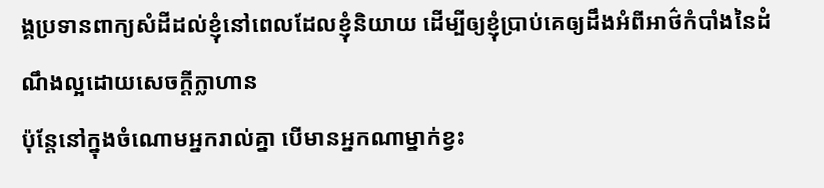ង្គប្រទានពាក្យសំដីដល់ខ្ញុំនៅពេលដែលខ្ញុំនិយាយ ដើម្បីឲ្យខ្ញុំប្រាប់គេឲ្យដឹងអំពីអាថ៌កំបាំងនៃដំណឹងល្អដោយសេចក្ដីក្លាហាន
ប៉ុន្ដែនៅក្នុងចំណោមអ្នករាល់គ្នា បើមានអ្នកណាម្នាក់ខ្វះ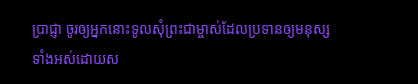ប្រាជ្ញា ចូរឲ្យអ្នកនោះទូលសុំព្រះជាម្ចាស់ដែលប្រទានឲ្យមនុស្សទាំងអស់ដោយស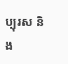ប្បុរស និង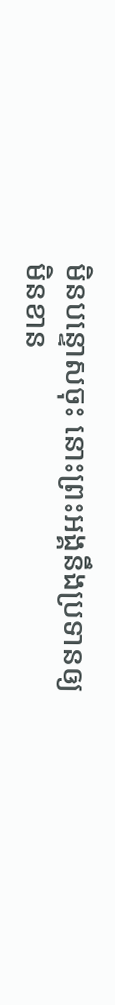មិនបន្ទោសចុះ នោះព្រះអង្គនឹងប្រទានឲ្យមិនខាន